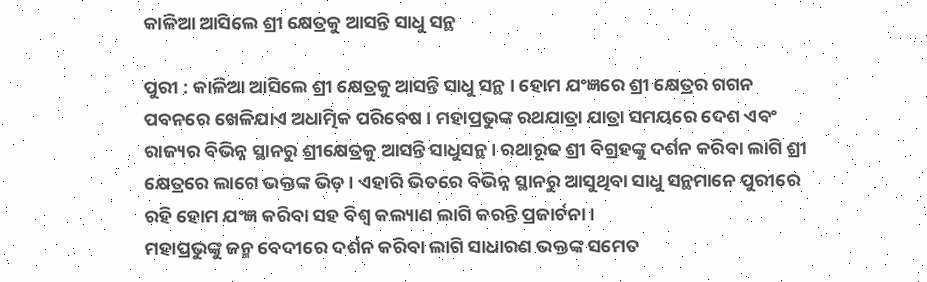କାଳିଆ ଆସିଲେ ଶ୍ରୀ କ୍ଷେତ୍ରକୁ ଆସନ୍ତି ସାଧୁ ସନ୍ଥ

ପୁରୀ : କାଳିଆ ଆସିଲେ ଶ୍ରୀ କ୍ଷେତ୍ରକୁ ଆସନ୍ତି ସାଧୁ ସନ୍ଥ । ହୋମ ଯଂଜ୍ଞରେ ଶ୍ରୀ କ୍ଷେତ୍ରର ଗଗନ ପବନରେ ଖେଳିଯାଏ ଅଧାତ୍ମିକ ପରିବେଷ । ମହାପ୍ରଭୁଙ୍କ ରଥଯାତ୍ରା ଯାତ୍ରା ସମୟରେ ଦେଶ ଏବଂ ରାଜ୍ୟର ବିଭିନ୍ନ ସ୍ଥାନରୁ ଶ୍ରୀକ୍ଷେତ୍ରକୁ ଆସନ୍ତି ସାଧୁସନ୍ଥ । ରଥାରୂଢ ଶ୍ରୀ ବିଗ୍ରହଙ୍କୁ ଦର୍ଶନ କରିବା ଲାଗି ଶ୍ରୀ କ୍ଷେତ୍ରରେ ଲାଗେ ଭକ୍ତଙ୍କ ଭିଡ଼ । ଏହାରି ଭିତରେ ବିଭିନ୍ନ ସ୍ଥାନରୁ ଆସୁଥିବା ସାଧୁ ସନ୍ଥମାନେ ପୁରୀରେ ରହି ହୋମ ଯଂଜ୍ଞ କରିବା ସହ ବିଶ୍ୱ କଲ୍ୟାଣ ଲାଗି କରନ୍ତି ପ୍ରଜାର୍ଚନା ।
ମହାପ୍ରଭୁଙ୍କୁ ଜନ୍ମ ବେଦୀରେ ଦର୍ଶନ କରିବା ଲାଗି ସାଧାରଣ ଭକ୍ତଙ୍କ ସମେତ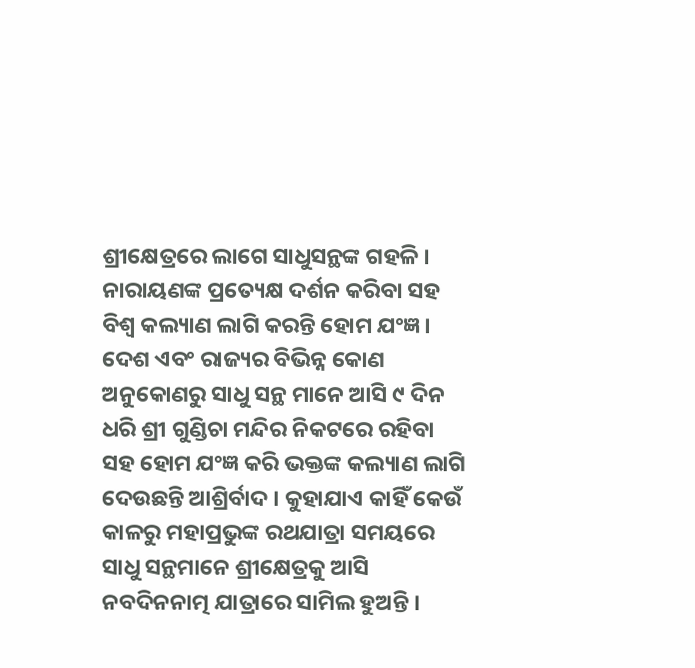ଶ୍ରୀକ୍ଷେତ୍ରରେ ଲାଗେ ସାଧୁସନ୍ଥଙ୍କ ଗହଳି । ନାରାୟଣଙ୍କ ପ୍ରତ୍ୟେକ୍ଷ ଦର୍ଶନ କରିବା ସହ ବିଶ୍ୱ କଲ୍ୟାଣ ଲାଗି କରନ୍ତି ହୋମ ଯଂଜ୍ଞ । ଦେଶ ଏବଂ ରାଜ୍ୟର ବିଭିନ୍ନ କୋଣ ଅନୁକୋଣରୁ ସାଧୁ ସନ୍ଥ ମାନେ ଆସି ୯ ଦିନ ଧରି ଶ୍ରୀ ଗୁଣ୍ଡିଚା ମନ୍ଦିର ନିକଟରେ ରହିବା ସହ ହୋମ ଯଂଜ୍ଞ କରି ଭକ୍ତଙ୍କ କଲ୍ୟାଣ ଲାଗି ଦେଉଛନ୍ତି ଆଶ୍ରିର୍ବାଦ । କୁହାଯାଏ କାହିଁ କେଉଁ କାଳରୁ ମହାପ୍ରଭୁଙ୍କ ରଥଯାତ୍ରା ସମୟରେ ସାଧୁ ସନ୍ଥମାନେ ଶ୍ରୀକ୍ଷେତ୍ରକୁ ଆସି ନବଦିନନାତ୍ମ ଯାତ୍ରାରେ ସାମିଲ ହୁଅନ୍ତି ।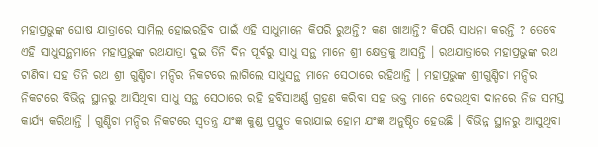ମହାପ୍ରଭୁଙ୍କ ଘୋଷ ଯାତ୍ରାରେ ସାମିଲ ହୋଇରହିବ ପାଇଁ ଏହି ସାଧୁମାନେ କିପରି ରୁଅନ୍ତି? କଣ ଖାଆନ୍ତି? କିପରି ସାଧନା କରନ୍ତି ? ତେବେ ଏହି ସାଧୁସନ୍ଥମାନେ ମହାପ୍ରଭୁଙ୍କ ରଥଯାତ୍ରା ଦୁଇ ତିନି ଦିନ ପୂର୍ବରୁ ସାଧୁ ସନ୍ଥ ମାନେ ଶ୍ରୀ କ୍ଷେତ୍ରକୁ ଆସନ୍ତି । ରଥଯାତ୍ରାରେ ମହାପ୍ରଭୁଙ୍କ ରଥ ଟାଣିବା ସହ ତିନି ରଥ ଶ୍ରୀ ଗୁଣ୍ଡିଚା ମନ୍ଦିର ନିକଟରେ ଲାଗିଲେ ସାଧୁସନ୍ଥ ମାନେ ସେଠାରେ ରହିଥାନ୍ତି । ମହାପ୍ରଭୁଙ୍କ ଶ୍ରୀଗୁଣ୍ଡିଚା ମନ୍ଦିର ନିକଟରେ ବିଭିନ୍ନ ସ୍ଥାନରୁ ଆସିଥିବା ସାଧୁ ସନ୍ଥ ସେଠାରେ ରହି ହବିସାଅର୍ଣ୍ଣ ଗ୍ରହଣ କରିବା ସହ ଭକ୍ତ ମାନେ ଦେଉଥିବା ଦାନରେ ନିଜ ସମସ୍ତ କାର୍ଯ୍ୟ କରିଥାନ୍ତି । ଗୁଣ୍ଡିଚା ମନ୍ଦିର ନିକଟରେ ସ୍ୱତନ୍ତ୍ର ଯଂଜ୍ଞ କୁଣ୍ଡ ପ୍ରସ୍ତୁତ କରାଯାଇ ହୋମ ଯଂଜ୍ଞ ଅନୁଷ୍ଠିତ ହେଉଛି । ବିଭିନ୍ନ ସ୍ଥାନରୁ ଆସୁଥିବା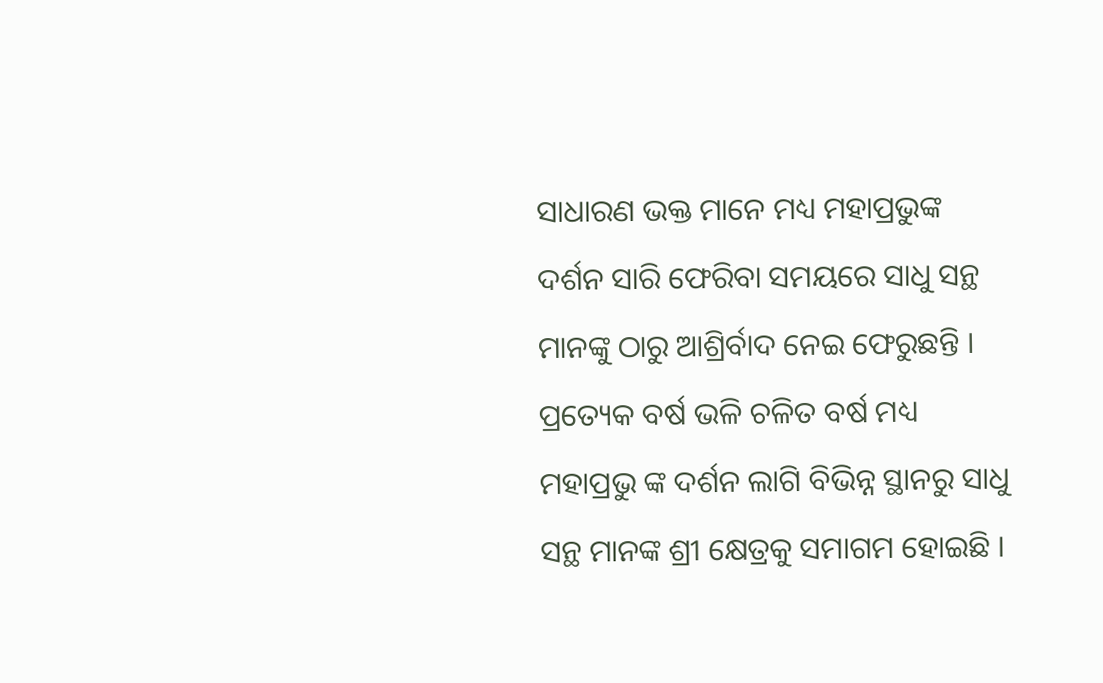ସାଧାରଣ ଭକ୍ତ ମାନେ ମଧ୍ୟ ମହାପ୍ରଭୁଙ୍କ ଦର୍ଶନ ସାରି ଫେରିବା ସମୟରେ ସାଧୁ ସନ୍ଥ ମାନଙ୍କୁ ଠାରୁ ଆଶ୍ରିର୍ବାଦ ନେଇ ଫେରୁଛନ୍ତି । ପ୍ରତ୍ୟେକ ବର୍ଷ ଭଳି ଚଳିତ ବର୍ଷ ମଧ୍ୟ ମହାପ୍ରଭୁ ଙ୍କ ଦର୍ଶନ ଲାଗି ବିଭିନ୍ନ ସ୍ଥାନରୁ ସାଧୁ ସନ୍ଥ ମାନଙ୍କ ଶ୍ରୀ କ୍ଷେତ୍ରକୁ ସମାଗମ ହୋଇଛି ।